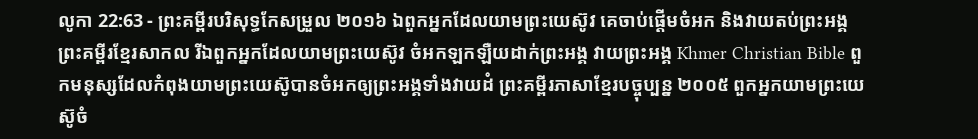លូកា 22:63 - ព្រះគម្ពីរបរិសុទ្ធកែសម្រួល ២០១៦ ឯពួកអ្នកដែលយាមព្រះយេស៊ូវ គេចាប់ផ្តើមចំអក និងវាយតប់ព្រះអង្គ ព្រះគម្ពីរខ្មែរសាកល រីឯពួកអ្នកដែលយាមព្រះយេស៊ូវ ចំអកឡកឡឺយដាក់ព្រះអង្គ វាយព្រះអង្គ Khmer Christian Bible ពួកមនុស្សដែលកំពុងយាមព្រះយេស៊ូបានចំអកឲ្យព្រះអង្គទាំងវាយដំ ព្រះគម្ពីរភាសាខ្មែរបច្ចុប្បន្ន ២០០៥ ពួកអ្នកយាមព្រះយេស៊ូចំ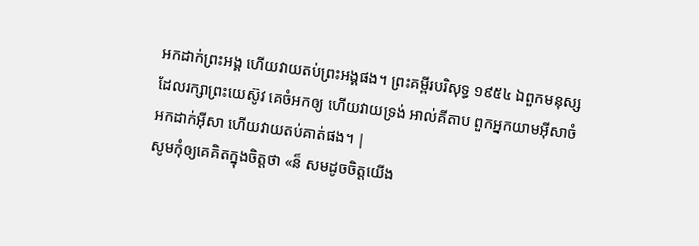អកដាក់ព្រះអង្គ ហើយវាយតប់ព្រះអង្គផង។ ព្រះគម្ពីរបរិសុទ្ធ ១៩៥៤ ឯពួកមនុស្សដែលរក្សាព្រះយេស៊ូវ គេចំអកឲ្យ ហើយវាយទ្រង់ អាល់គីតាប ពួកអ្នកយាមអ៊ីសាចំអកដាក់អ៊ីសា ហើយវាយតប់គាត់ផង។ |
សូមកុំឲ្យគេគិតក្នុងចិត្តថា «ន៏ សមដូចចិត្តយើង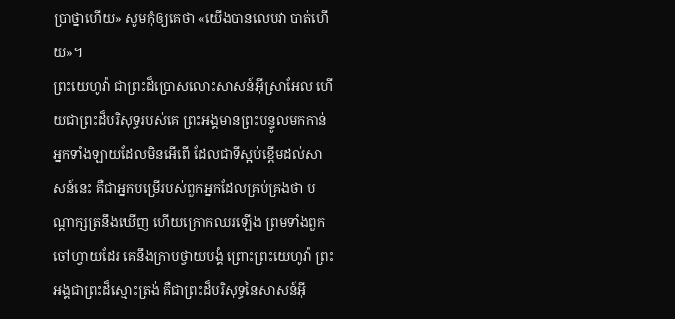ប្រាថ្នាហើយ» សូមកុំឲ្យគេថា «យើងបានលេបវា បាត់ហើយ»។
ព្រះយេហូវ៉ា ជាព្រះដ៏ប្រោសលោះសាសន៍អ៊ីស្រាអែល ហើយជាព្រះដ៏បរិសុទ្ធរបស់គេ ព្រះអង្គមានព្រះបន្ទូលមកកាន់អ្នកទាំងឡាយដែលមិនអើពើ ដែលជាទីស្អប់ខ្ពើមដល់សាសន៍នេះ គឺជាអ្នកបម្រើរបស់ពួកអ្នកដែលគ្រប់គ្រងថា បណ្ដាក្សត្រនឹងឃើញ ហើយក្រោកឈរឡើង ព្រមទាំងពួកចៅហ្វាយដែរ គេនឹងក្រាបថ្វាយបង្គំ ព្រោះព្រះយេហូវ៉ា ព្រះអង្គជាព្រះដ៏ស្មោះត្រង់ គឺជាព្រះដ៏បរិសុទ្ធនៃសាសន៍អ៊ី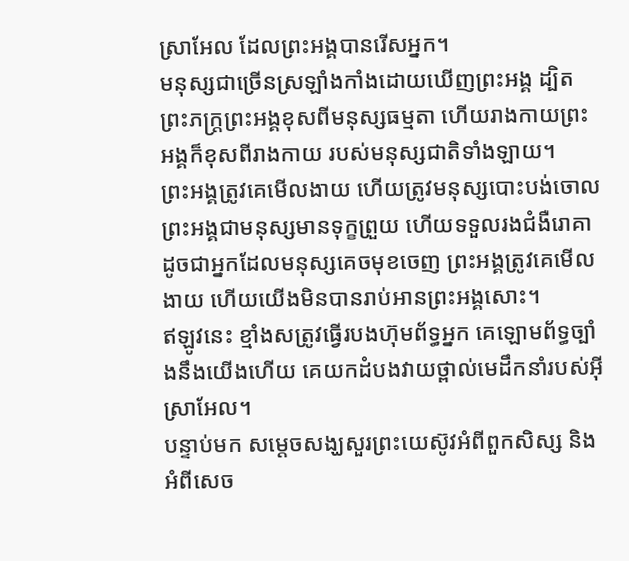ស្រាអែល ដែលព្រះអង្គបានរើសអ្នក។
មនុស្សជាច្រើនស្រឡាំងកាំងដោយឃើញព្រះអង្គ ដ្បិតព្រះភក្ត្រព្រះអង្គខុសពីមនុស្សធម្មតា ហើយរាងកាយព្រះអង្គក៏ខុសពីរាងកាយ របស់មនុស្សជាតិទាំងឡាយ។
ព្រះអង្គត្រូវគេមើលងាយ ហើយត្រូវមនុស្សបោះបង់ចោល ព្រះអង្គជាមនុស្សមានទុក្ខព្រួយ ហើយទទួលរងជំងឺរោគា ដូចជាអ្នកដែលមនុស្សគេចមុខចេញ ព្រះអង្គត្រូវគេមើលងាយ ហើយយើងមិនបានរាប់អានព្រះអង្គសោះ។
ឥឡូវនេះ ខ្មាំងសត្រូវធ្វើរបងហ៊ុមព័ទ្ធអ្នក គេឡោមព័ទ្ធច្បាំងនឹងយើងហើយ គេយកដំបងវាយថ្ពាល់មេដឹកនាំរបស់អ៊ីស្រាអែល។
បន្ទាប់មក សម្តេចសង្ឃសួរព្រះយេស៊ូវអំពីពួកសិស្ស និងអំពីសេច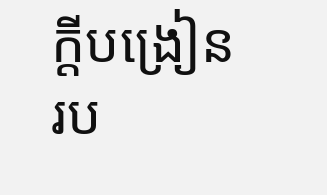ក្តីបង្រៀនរប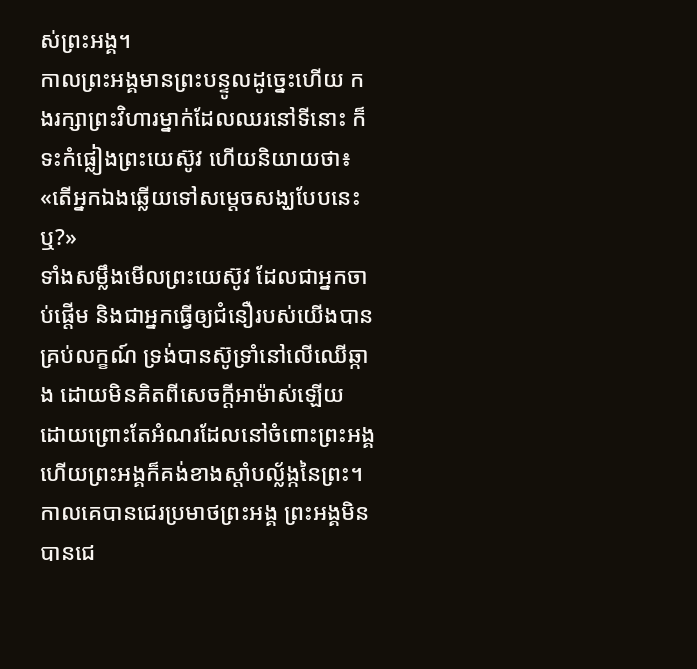ស់ព្រះអង្គ។
កាលព្រះអង្គមានព្រះបន្ទូលដូច្នេះហើយ កងរក្សាព្រះវិហារម្នាក់ដែលឈរនៅទីនោះ ក៏ទះកំផ្លៀងព្រះយេស៊ូវ ហើយនិយាយថា៖ «តើអ្នកឯងឆ្លើយទៅសម្តេចសង្ឃបែបនេះឬ?»
ទាំងសម្លឹងមើលព្រះយេស៊ូវ ដែលជាអ្នកចាប់ផ្តើម និងជាអ្នកធ្វើឲ្យជំនឿរបស់យើងបានគ្រប់លក្ខណ៍ ទ្រង់បានស៊ូទ្រាំនៅលើឈើឆ្កាង ដោយមិនគិតពីសេចក្ដីអាម៉ាស់ឡើយ ដោយព្រោះតែអំណរដែលនៅចំពោះព្រះអង្គ ហើយព្រះអង្គក៏គង់ខាងស្តាំបល្ល័ង្កនៃព្រះ។
កាលគេបានជេរប្រមាថព្រះអង្គ ព្រះអង្គមិនបានជេ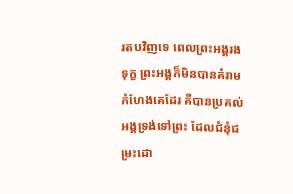រតបវិញទេ ពេលព្រះអង្គរងទុក្ខ ព្រះអង្គក៏មិនបានគំរាមកំហែងគេដែរ គឺបានប្រគល់អង្គទ្រង់ទៅព្រះ ដែលជំនុំជម្រះដោ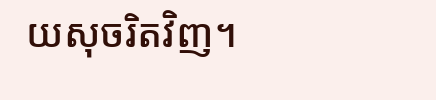យសុចរិតវិញ។